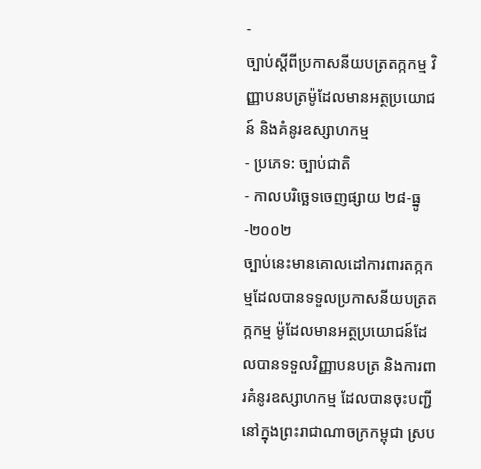-
ច្បាប់ស្តីពីប្រកាសនីយបត្រតក្កកម្ម វិញ្ញាបនបត្រម៉ូដែលមានអត្ថប្រយោជន៍ និងគំនូរឧស្សាហកម្ម
- ប្រភេទ: ច្បាប់ជាតិ
- កាលបរិច្ឆេទចេញផ្សាយ ២៨-ធ្នូ-២០០២
ច្បាប់នេះមានគោលដៅការពារតក្កកម្មដែលបានទទួលប្រកាសនីយបត្រតក្កកម្ម ម៉ូដែលមានអត្ថប្រយោជន៍ដែលបានទទួលវិញ្ញាបនបត្រ និងការពារគំនូរឧស្សាហកម្ម ដែលបានចុះបញ្ជីនៅក្នុងព្រះរាជាណាចក្រកម្ពុជា ស្រប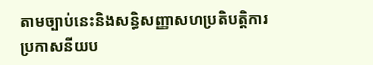តាមច្បាប់នេះនិងសន្ធិសញ្ញាសហប្រតិបត្តិការប្រកាសនីយប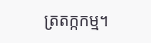ត្រតក្កកម្ម។